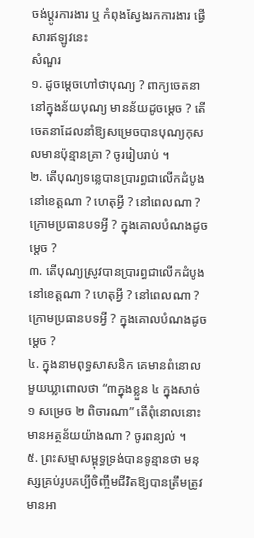ចង់ប្តូរការងារ ឬ កំពុងស្វែងរកការងារ ផ្វើសារឥឡូវនេះ
សំណួរ
១. ដូចម្តេចហៅថាបុណ្យ ? ពាក្យចេតនា នៅក្នុងន័យបុណ្យ មានន័យដូចម្តេច ? តើចេតនាដែលនាំឱ្យសម្រេចបានបុណ្យកុសលមានប៉ុន្មានគ្រា ? ចូររៀបរាប់ ។
២. តើបុណ្យទន្លេបានប្រារព្ធជាលើកដំបូងនៅខេត្តណា ? ហេតុអ្វី ? នៅពេលណា ? ក្រោមប្រធានបទអ្វី ? ក្នុងគោលបំណងដូចម្តេច ?
៣. តើបុណ្យស្រូវបានប្រារព្ធជាលើកដំបូងនៅខេត្តណា ? ហេតុអ្វី ? នៅពេលណា ? ក្រោមប្រធានបទអ្វី ? ក្នុងគោលបំណងដូចម្តេច ?
៤. ក្នុងនាមពុទ្ធសាសនិក គេមានពំនោលមួយឃ្លាពោលថា “៣ក្នុងខ្លួន ៤ ក្នុងសាច់១ សម្រេច ២ ពិចារណា” តើពុំនោលនោះមានអត្ថន័យយ៉ាងណា ? ចូរពន្យល់ ។
៥. ព្រះសម្មាសម្ពុទ្ធទ្រង់បានទូន្មានថា មនុស្សគ្រប់រូបគប្បីចិញ្ចឹមជីវិតឱ្យបានត្រឹមត្រូវ មានអា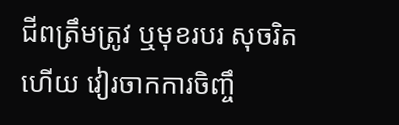ជីពត្រឹមត្រូវ ឬមុខរបរ សុចរិត ហើយ វៀរចាកការចិញ្ចឹ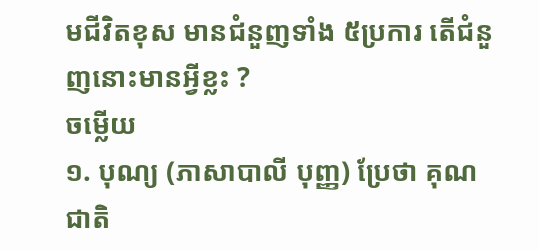មជីវិតខុស មានជំនួញទាំង ៥ប្រការ តើជំនួញនោះមានអ្វីខ្លះ ?
ចម្លើយ
១. បុណ្យ (ភាសាបាលី បុញ្ញ) ប្រែថា គុណជាតិ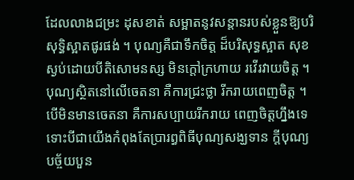ដែលលាងជម្រះ ដុសខាត់ សម្អាតនូវសន្តានរបស់ខ្លួនឱ្យបរិសុទ្ធិស្អាតផូរផង់ ។ បុណ្យគឺជាទឹកចិត្ត ដ៏បរិសុទ្ធស្អាត សុខស្ងប់ដោយបីតិសោមនស្ស មិនក្តៅក្រហាយ រវើរវាយចិត្ត ។ បុណ្យស្ថិតនៅលើចេតនា គឺការជ្រះថ្លា រីករាយពេញចិត្ត ។ បើមិនមានចេតនា គឺការសប្បាយរីករាយ ពេញចិត្តហ្នឹងទេ ទោះបីជាយើងកំពុងតែប្រារព្ធពិធីបុណ្យសង្ឃទាន ក្តីបុណ្យបច្ច័យបួន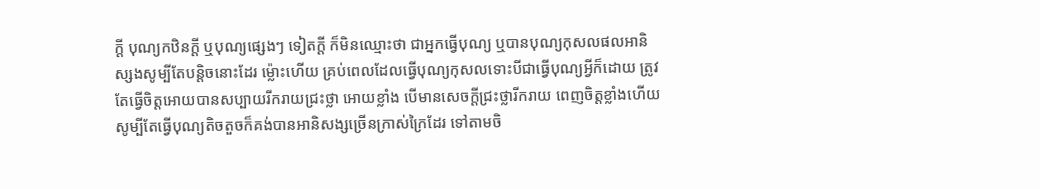ក្តី បុណ្យកឋិនក្តី ឬបុណ្យផ្សេងៗ ទៀតក្តី ក៏មិនឈ្មោះថា ជាអ្នកធ្វើបុណ្យ ឬបានបុណ្យកុសលផលអានិស្សងសូម្បីតែបន្តិចនោះដែរ ម្ល៉ោះហើយ គ្រប់ពេលដែលធ្វើបុណ្យកុសលទោះបីជាធ្វើបុណ្យអ្វីក៏ដោយ ត្រូវតែធ្វើចិត្តអោយបានសប្បាយរីករាយជ្រះថ្លា អោយខ្លាំង បើមានសេចក្តីជ្រះថ្លារីករាយ ពេញចិត្តខ្លាំងហើយ សូម្បីតែធ្វើបុណ្យតិចតួចក៏គង់បានអានិសង្សច្រើនក្រាស់ក្រៃដែរ ទៅតាមចិ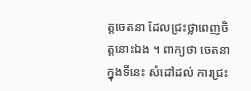ត្តចេតនា ដែលជ្រះថ្លាពេញចិត្តនោះឯង ។ ពាក្យថា ចេតនាក្នុងទីនេះ សំដៅដល់ ការជ្រះ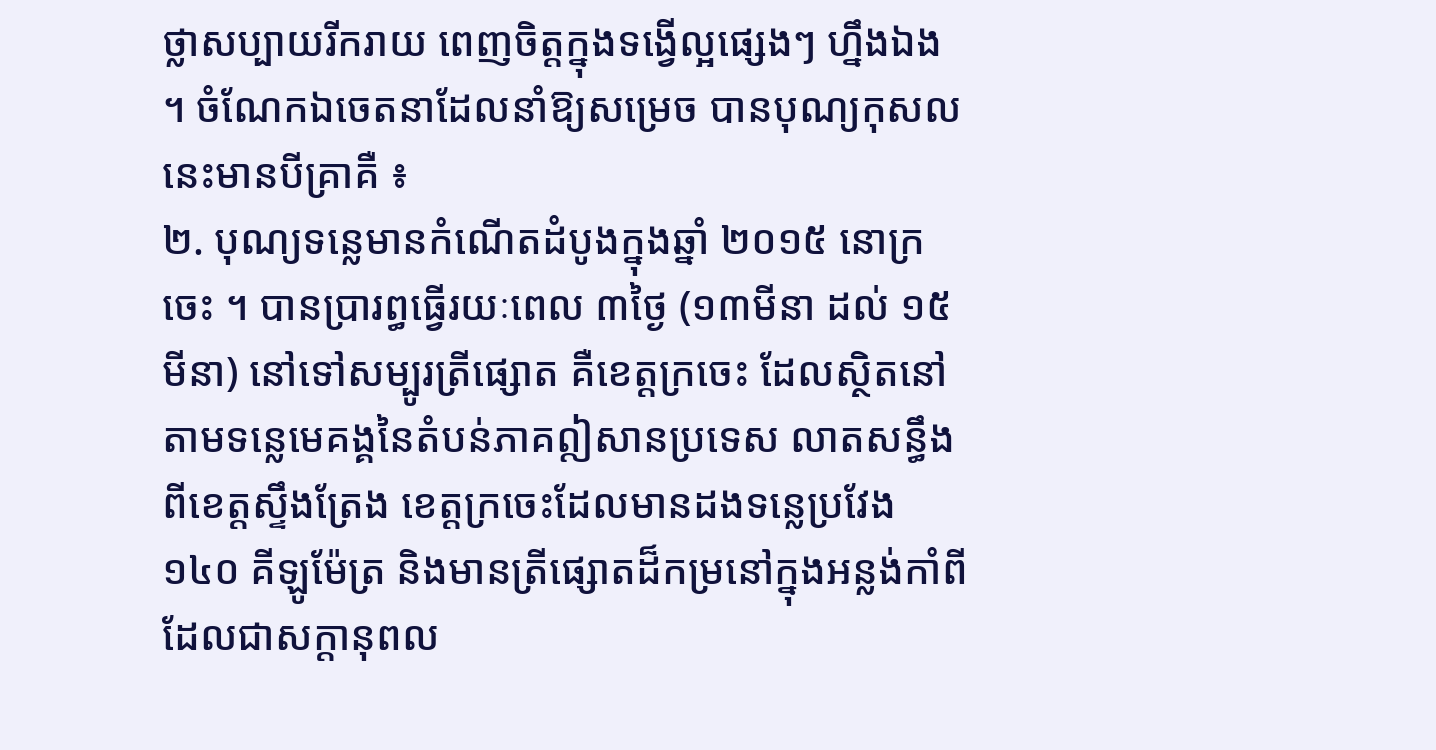ថ្លាសប្បាយរីករាយ ពេញចិត្តក្នុងទង្វើល្អផ្សេងៗ ហ្នឹងឯង ។ ចំណែកឯចេតនាដែលនាំឱ្យសម្រេច បានបុណ្យកុសលនេះមានបីគ្រាគឺ ៖
២. បុណ្យទន្លេមានកំណើតដំបូងក្នុងឆ្នាំ ២០១៥ នោក្រចេះ ។ បានប្រារព្ធធ្វើរយៈពេល ៣ថ្ងៃ (១៣មីនា ដល់ ១៥ មីនា) នៅទៅសម្បូរត្រីផ្សោត គឺខេត្តក្រចេះ ដែលស្ថិតនៅតាមទន្លេមេគង្គនៃតំបន់ភាគឦសានប្រទេស លាតសន្ធឹងពីខេត្តស្ទឹងត្រែង ខេត្តក្រចេះដែលមានដងទន្លេប្រវែង ១៤០ គីឡូម៉ែត្រ និងមានត្រីផ្សោតដ៏កម្រនៅក្នុងអន្លង់កាំពី ដែលជាសក្តានុពល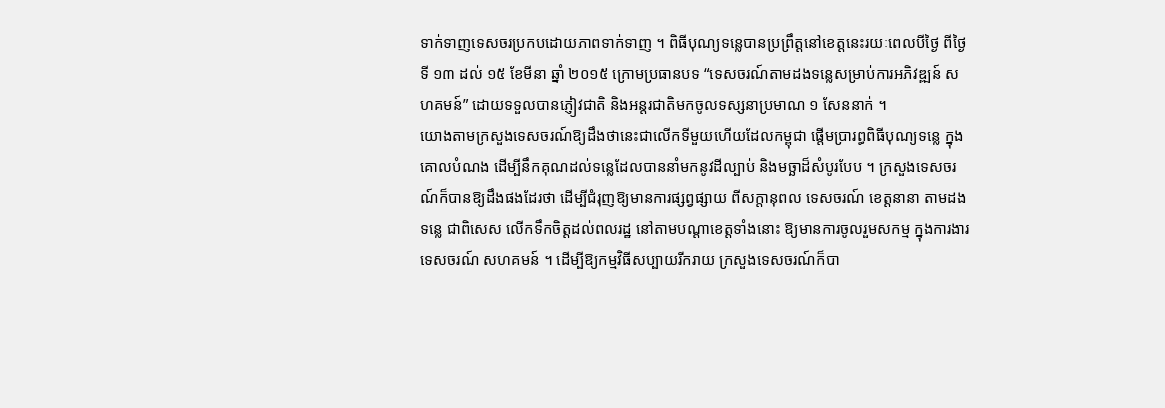ទាក់ទាញទេសចរប្រកបដោយភាពទាក់ទាញ ។ ពិធីបុណ្យទន្លេបានប្រព្រឹត្តនៅខេត្តនេះរយៈពេលបីថ្ងៃ ពីថ្ងៃទី ១៣ ដល់ ១៥ ខែមីនា ឆ្នាំ ២០១៥ ក្រោមប្រធានបទ “ទេសចរណ៍តាមដងទន្លេសម្រាប់ការអភិវឌ្ឍន៍ សហគមន៍” ដោយទទួលបានភ្ញៀវជាតិ និងអន្តរជាតិមកចូលទស្សនាប្រមាណ ១ សែននាក់ ។
យោងតាមក្រសួងទេសចរណ៍ឱ្យដឹងថានេះជាលើកទីមួយហើយដែលកម្ពុជា ផ្តើមប្រារព្ធពិធីបុណ្យទន្លេ ក្នុងគោលបំណង ដើម្បីនឹកគុណដល់ទន្លេដែលបាននាំមកនូវដីល្បាប់ និងមច្ឆាដ៏សំបូរបែប ។ ក្រសួងទេសចរណ៍ក៏បានឱ្យដឹងផងដែរថា ដើម្បីជំរុញឱ្យមានការផ្សព្វផ្សាយ ពីសក្តានុពល ទេសចរណ៍ ខេត្តនានា តាមដងទន្លេ ជាពិសេស លើកទឹកចិត្តដល់ពលរដ្ឋ នៅតាមបណ្តាខេត្តទាំងនោះ ឱ្យមានការចូលរួមសកម្ម ក្នុងការងារទេសចរណ៍ សហគមន៍ ។ ដើម្បីឱ្យកម្មវិធីសប្បាយរីករាយ ក្រសួងទេសចរណ៍ក៏បា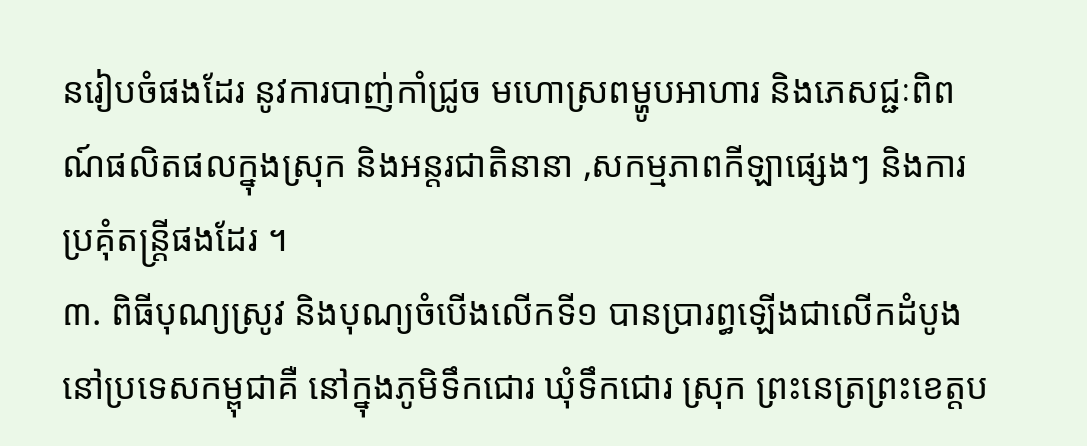នរៀបចំផងដែរ នូវការបាញ់កាំជ្រូច មហោស្រពម្ហូបអាហារ និងភេសជ្ជៈពិពណ៍ផលិតផលក្នុងស្រុក និងអន្តរជាតិនានា ,សកម្មភាពកីឡាផ្សេងៗ និងការប្រគុំតន្រ្តីផងដែរ ។
៣. ពិធីបុណ្យស្រូវ និងបុណ្យចំបើងលើកទី១ បានប្រារព្ធឡើងជាលើកដំបូងនៅប្រទេសកម្ពុជាគឺ នៅក្នុងភូមិទឹកជោរ ឃុំទឹកជោរ ស្រុក ព្រះនេត្រព្រះខេត្តប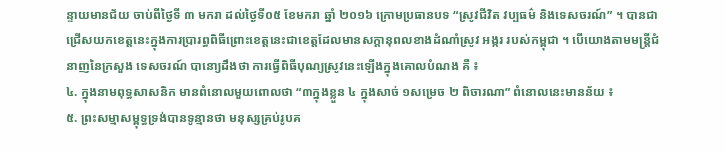ន្ទាយមានជ័យ ចាប់ពីថ្ងៃទី ៣ មករា ដល់ថ្ងៃទី០៥ ខែមករា ឆ្នាំ ២០១៦ ក្រោមប្រធានបទ “ស្រូវជីវិត វប្បធម៌ និងទេសចរណ៍” ។ បានជាជ្រើសយកខេត្តនេះក្នុងការប្រារព្ធពិធីព្រោះខេត្តនេះជាខេត្តដែលមានសក្តានុពលខាងដំណាំស្រូវ អង្ករ របស់កម្ពុជា ។ បើយោងតាមមន្ត្រីជំនាញនៃក្រសួង ទេសចរណ៍ បានោ្យដឹងថា ការធ្វើពិធីបុណ្យស្រូវនេះឡើងក្នុងគោលបំណង គឺ ៖
៤. ក្នុងនាមពុទ្ធសាសនិក មានពំនោលមួយពោលថា “៣ក្នុងខ្លួន ៤ ក្នុងសាច់ ១សម្រេច ២ ពិចារណា” ពំនោលនេះមានន័យ ៖
៥. ព្រះសម្មាសម្ពុទ្ធទ្រង់បានទូន្មានថា មនុស្សគ្រប់រូបគ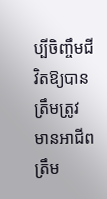ប្បីចិញ្ចឹមជីវិតឱ្យបានត្រឹមត្រូវ មានអាជីពត្រឹម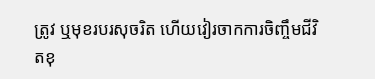ត្រូវ ឬមុខរបរសុចរិត ហើយវៀរចាកការចិញ្ចឹមជីវិតខុ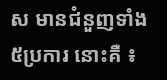ស មានជំនួញទាំង ៥ប្រការ នោះគឺ ៖